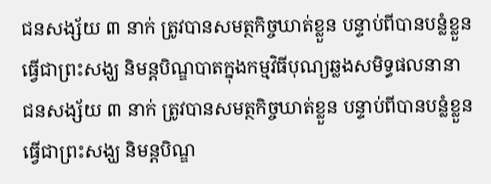ជនសង្ស័យ ៣ នាក់ ត្រូវបានសមត្ថកិច្ចឃាត់ខ្លួន បន្ទាប់ពីបានបន្លំខ្លួនធ្វើជាព្រះសង្ឃ និមន្តបិណ្ឌបាតក្នុងកម្មវិធីបុណ្យឆ្លងសមិទ្ធផលនានា
ជនសង្ស័យ ៣ នាក់ ត្រូវបានសមត្ថកិច្ចឃាត់ខ្លួន បន្ទាប់ពីបានបន្លំខ្លួនធ្វើជាព្រះសង្ឃ និមន្តបិណ្ឌ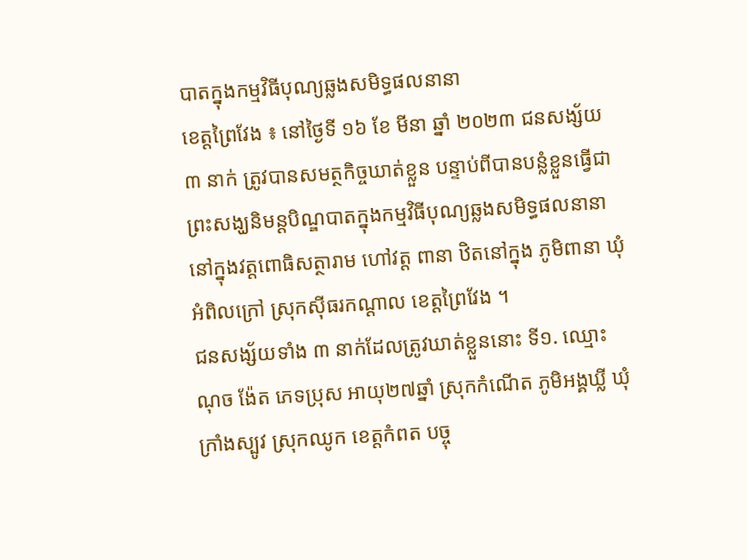បាតក្នុងកម្មវិធីបុណ្យឆ្លងសមិទ្ធផលនានា
ខេត្តព្រៃវែង ៖ នៅថ្ងៃទី ១៦ ខែ មីនា ឆ្នាំ ២០២៣ ជនសង្ស័យ ៣ នាក់ ត្រូវបានសមត្ថកិច្ចឃាត់ខ្លួន បន្ទាប់ពីបានបន្លំខ្លួនធ្វើជាព្រះសង្ឃនិមន្តបិណ្ឌបាតក្នុងកម្មវិធីបុណ្យឆ្លងសមិទ្ធផលនានានៅក្នុងវត្តពោធិសត្ថារាម ហៅវត្ត ពានា ឋិតនៅក្នុង ភូមិពានា ឃុំអំពិលក្រៅ ស្រុកស៊ីធរកណ្ដាល ខេត្តព្រៃវែង ។
ជនសង្ស័យទាំង ៣ នាក់ដែលត្រូវឃាត់ខ្លួននោះ ទី១. ឈ្មោះ ណុច ង៉ែត ភេទប្រុស អាយុ២៧ឆ្នាំ ស្រុកកំណើត ភូមិអង្គឃ្លី ឃុំក្រាំងស្បូវ ស្រុកឈូក ខេត្តកំពត បច្ចុ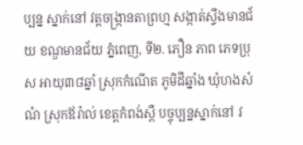ប្បន្ន ស្នាក់នៅ វត្តចង្ក្រានតាព្រហ្ម សង្កាត់ស្ទឹងមានជ័យ ខណ្ឌមានជ័យ ភ្នំពេញ, ទី២. ភឿន ភាព ភេទប្រុស អាយុ៣៨ឆ្នាំ ស្រុកកំណើត ភូមិដីឆ្នាំង ឃុំហងសំណំ ស្រុកឪរ៉ាល់ ខេត្តកំពង់ស្ពឺ បច្ចុប្បន្នស្នាក់នៅ វ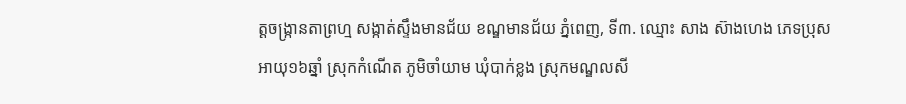ត្តចង្ក្រានតាព្រហ្ម សង្កាត់ស្ទឹងមានជ័យ ខណ្ឌមានជ័យ ភ្នំពេញ, ទី៣. ឈ្មោះ សាង ស៊ាងហេង ភេទប្រុស អាយុ១៦ឆ្នាំ ស្រុកកំណើត ភូមិចាំយាម ឃុំបាក់ខ្លង ស្រុកមណ្ឌលសី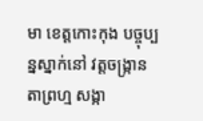មា ខេត្តកោះកុង បច្ចុប្បន្នស្នាក់នៅ វត្តចង្ក្រានតាព្រហ្ម សង្កា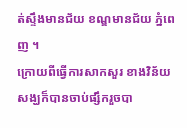ត់ស្ទឹងមានជ័យ ខណ្ឌមានជ័យ ភ្នំពេញ ។
ក្រោយពីធ្វើការសាកសួរ ខាងវិន័យសង្ឃក៏បានចាប់ផ្សឹករួចបា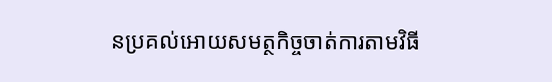នប្រគល់អោយសមត្ថកិច្ចចាត់ការតាមវិធី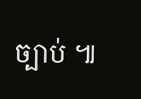ច្បាប់ ៕